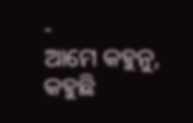-
ଆମେ କହୁନୁ, କହୁଛି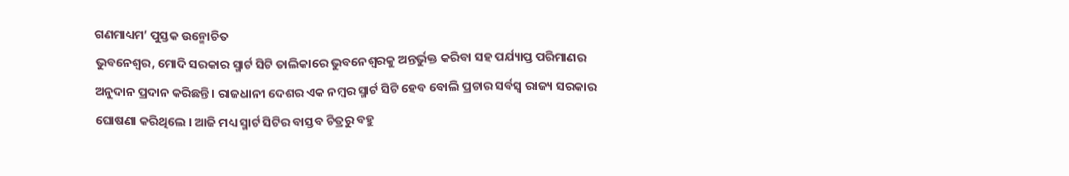ଗଣମାଧ୍ୟମ’ ପୁସ୍ତକ ଉନ୍ମୋଚିତ
ଭୁବନେଶ୍ୱର, ମୋଦି ସରକାର ସ୍ମାର୍ଟ ସିଟି ତାଲିକାରେ ଭୁବନେଶ୍ୱରକୁ ଅନ୍ତର୍ଭୁକ୍ତ କରିବା ସହ ପର୍ଯ୍ୟାପ୍ତ ପରିମାଣର ଅନୁଦାନ ପ୍ରଦାନ କରିଛନ୍ତି । ରାଜଧାନୀ ଦେଶର ଏକ ନମ୍ବର ସ୍ମାର୍ଟ ସିଟି ହେବ ବୋଲି ପ୍ରଚାର ସର୍ବସ୍ୱ ରାଜ୍ୟ ସରକାର ଘୋଷଣା କରିଥିଲେ । ଆଜି ମଧ୍ୟ ସ୍ମାର୍ଟ ସିଟିର ବାସ୍ତବ ଚିତ୍ରରୁ ବହୁ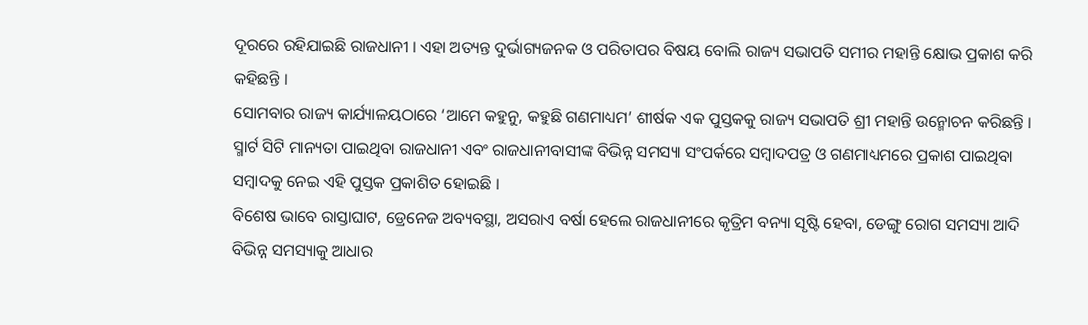ଦୂରରେ ରହିଯାଇଛି ରାଜଧାନୀ । ଏହା ଅତ୍ୟନ୍ତ ଦୁର୍ଭାଗ୍ୟଜନକ ଓ ପରିତାପର ବିଷୟ ବୋଲି ରାଜ୍ୟ ସଭାପତି ସମୀର ମହାନ୍ତି କ୍ଷୋଭ ପ୍ରକାଶ କରି କହିଛନ୍ତି ।
ସୋମବାର ରାଜ୍ୟ କାର୍ଯ୍ୟାଳୟଠାରେ ‘ଆମେ କହୁନୁ, କହୁଛି ଗଣମାଧ୍ୟମ’ ଶୀର୍ଷକ ଏକ ପୁସ୍ତକକୁ ରାଜ୍ୟ ସଭାପତି ଶ୍ରୀ ମହାନ୍ତି ଉନ୍ମୋଚନ କରିଛନ୍ତି । ସ୍ମାର୍ଟ ସିଟି ମାନ୍ୟତା ପାଇଥିବା ରାଜଧାନୀ ଏବଂ ରାଜଧାନୀବାସୀଙ୍କ ବିଭିନ୍ନ ସମସ୍ୟା ସଂପର୍କରେ ସମ୍ବାଦପତ୍ର ଓ ଗଣମାଧ୍ୟମରେ ପ୍ରକାଶ ପାଇଥିବା ସମ୍ବାଦକୁ ନେଇ ଏହି ପୁସ୍ତକ ପ୍ରକାଶିତ ହୋଇଛି ।
ବିଶେଷ ଭାବେ ରାସ୍ତାଘାଟ, ଡ୍ରେନେଜ ଅବ୍ୟବସ୍ଥା, ଅସରାଏ ବର୍ଷା ହେଲେ ରାଜଧାନୀରେ କୃତ୍ରିମ ବନ୍ୟା ସୃଷ୍ଟି ହେବା, ଡେଙ୍ଗୁ ରୋଗ ସମସ୍ୟା ଆଦି ବିଭିନ୍ନ ସମସ୍ୟାକୁ ଆଧାର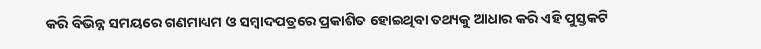କରି ବିଭିନ୍ନ ସମୟରେ ଗଣମାଧ୍ୟମ ଓ ସମ୍ବାଦପତ୍ରରେ ପ୍ରକାଶିତ ହୋଇଥିବା ତଥ୍ୟକୁ ଆଧାର କରି ଏହି ପୁସ୍ତକଟି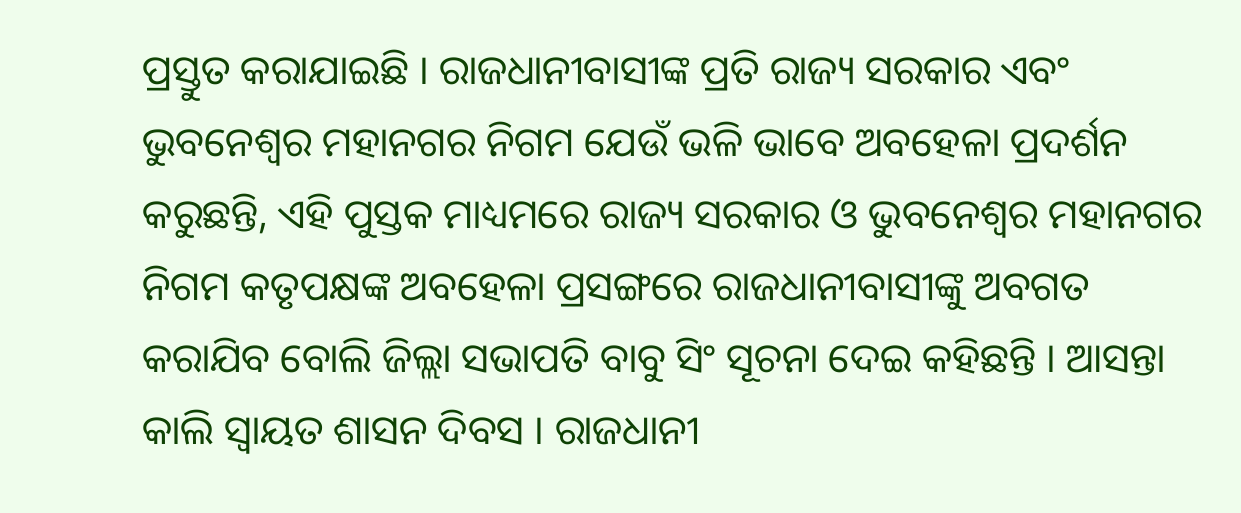ପ୍ରସ୍ତୁତ କରାଯାଇଛି । ରାଜଧାନୀବାସୀଙ୍କ ପ୍ରତି ରାଜ୍ୟ ସରକାର ଏବଂ ଭୁବନେଶ୍ୱର ମହାନଗର ନିଗମ ଯେଉଁ ଭଳି ଭାବେ ଅବହେଳା ପ୍ରଦର୍ଶନ କରୁଛନ୍ତି, ଏହି ପୁସ୍ତକ ମାଧ୍ୟମରେ ରାଜ୍ୟ ସରକାର ଓ ଭୁବନେଶ୍ୱର ମହାନଗର ନିଗମ କତୃପକ୍ଷଙ୍କ ଅବହେଳା ପ୍ରସଙ୍ଗରେ ରାଜଧାନୀବାସୀଙ୍କୁ ଅବଗତ କରାଯିବ ବୋଲି ଜିଲ୍ଲା ସଭାପତି ବାବୁ ସିଂ ସୂଚନା ଦେଇ କହିଛନ୍ତି । ଆସନ୍ତା କାଲି ସ୍ୱାୟତ ଶାସନ ଦିବସ । ରାଜଧାନୀ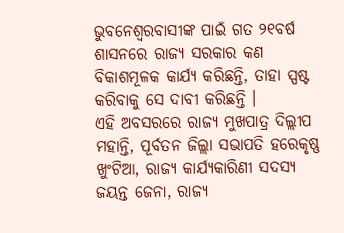ଭୁବନେଶ୍ୱରବାସୀଙ୍କ ପାଇଁ ଗତ ୨୧ବର୍ଷ ଶାସନରେ ରାଜ୍ୟ ସରକାର କଣ ବିକାଶମୂଳକ କାର୍ଯ୍ୟ କରିଛନ୍ତି, ତାହା ସ୍ପଷ୍ଟ କରିବାକୁ ସେ ଦାବୀ କରିଛନ୍ତି ।
ଏହି ଅବସରରେ ରାଜ୍ୟ ମୁଖପାତ୍ର ଦିଲ୍ଲୀପ ମହାନ୍ତି, ପୂର୍ବତନ ଜିଲ୍ଲା ସଭାପତି ହରେକୃଷ୍ଣ ଖୁଂଟିଆ, ରାଜ୍ୟ କାର୍ଯ୍ୟକାରିଣୀ ସଦସ୍ୟ ଜୟନ୍ତ ଜେନା, ରାଜ୍ୟ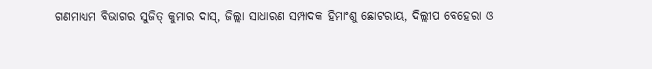ଗଣମାଧ୍ୟମ ବିଭାଗର ସୁଜିତ୍ କୁମାର ଦାସ୍, ଜିଲ୍ଲା ସାଧାରଣ ସମ୍ପାଦକ ହିମାଂଶୁ ଛୋଟରାୟ, ଦିଲ୍ଲୀପ ବେହେରା ଓ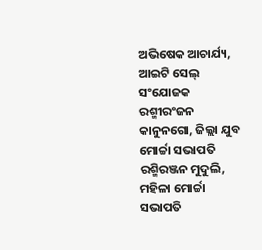ଅଭିଷେକ ଆଚାର୍ଯ୍ୟ, ଆଇଟି ସେଲ୍ ସଂଯୋଜକ ରଶ୍ମୀରଂଜନ କାନୁନଗୋ, ଜିଲ୍ଲା ଯୁବ ମୋର୍ଚ୍ଚା ସଭାପତି ରଶ୍ମିରଞ୍ଜନ ମୁଦୁଲି, ମହିଳା ମୋର୍ଚ୍ଚା ସଭାପତି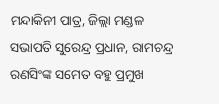ମନ୍ଦାକିନୀ ପାତ୍ର, ଜିଲ୍ଲା ମଣ୍ଡଳ ସଭାପତି ସୁରେନ୍ଦ୍ର ପ୍ରଧାନ, ରାମଚନ୍ଦ୍ର ରଣସିଂଙ୍କ ସମେତ ବହୁ ପ୍ରମୁଖ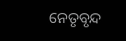ନେତୃବୃନ୍ଦ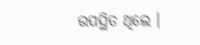ଉପସ୍ଥିତ ଥିଲେ ।